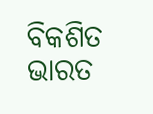ବିକଶିତ ଭାରତ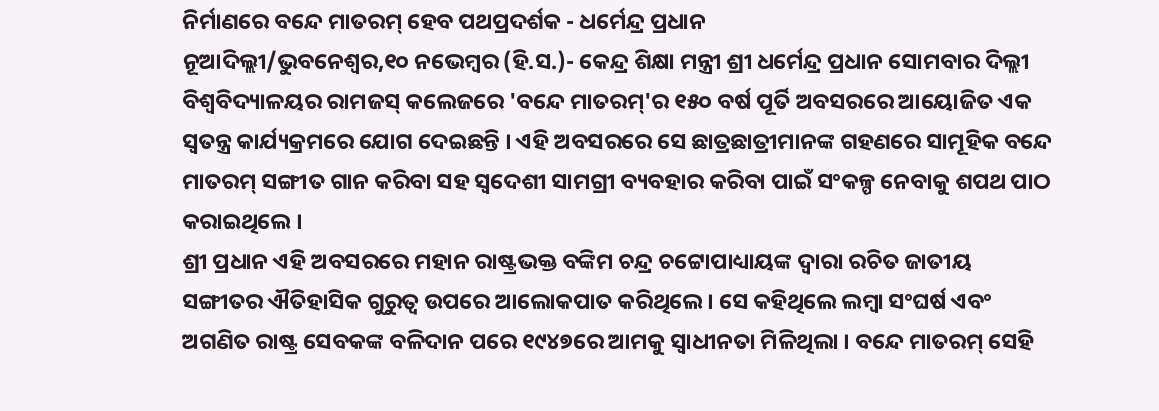ନିର୍ମାଣରେ ବନ୍ଦେ ମାତରମ୍ ହେବ ପଥପ୍ରଦର୍ଶକ - ଧର୍ମେନ୍ଦ୍ର ପ୍ରଧାନ
ନୂଆଦିଲ୍ଲୀ/ଭୁବନେଶ୍ୱର,୧୦ ନଭେମ୍ବର (ହି.ସ.)- କେନ୍ଦ୍ର ଶିକ୍ଷା ମନ୍ତ୍ରୀ ଶ୍ରୀ ଧର୍ମେନ୍ଦ୍ର ପ୍ରଧାନ ସୋମବାର ଦିଲ୍ଲୀ ବିଶ୍ୱବିଦ୍ୟାଳୟର ରାମଜସ୍ କଲେଜରେ 'ବନ୍ଦେ ମାତରମ୍'ର ୧୫୦ ବର୍ଷ ପୂର୍ତି ଅବସରରେ ଆୟୋଜିତ ଏକ ସ୍ୱତନ୍ତ୍ର କାର୍ଯ୍ୟକ୍ରମରେ ଯୋଗ ଦେଇଛନ୍ତି । ଏହି ଅବସରରେ ସେ ଛାତ୍ରଛାତ୍ରୀମାନଙ୍କ ଗହଣରେ ସାମୂହିକ ବନ୍ଦେ ମାତରମ୍ ସଙ୍ଗୀତ ଗାନ କରିବା ସହ ସ୍ୱଦେଶୀ ସାମଗ୍ରୀ ବ୍ୟବହାର କରିବା ପାଇଁ ସଂକଳ୍ପ ନେବାକୁ ଶପଥ ପାଠ କରାଇଥିଲେ ।
ଶ୍ରୀ ପ୍ରଧାନ ଏହି ଅବସରରେ ମହାନ ରାଷ୍ଟ୍ରଭକ୍ତ ବଙ୍କିମ ଚନ୍ଦ୍ର ଚଟ୍ଟୋପାଧ୍ୟାୟଙ୍କ ଦ୍ୱାରା ରଚିତ ଜାତୀୟ ସଙ୍ଗୀତର ଐତିହାସିକ ଗୁରୁତ୍ୱ ଉପରେ ଆଲୋକପାତ କରିଥିଲେ । ସେ କହିଥିଲେ ଲମ୍ବା ସଂଘର୍ଷ ଏବଂ ଅଗଣିତ ରାଷ୍ଟ୍ର ସେବକଙ୍କ ବଳିଦାନ ପରେ ୧୯୪୭ରେ ଆମକୁ ସ୍ୱାଧୀନତା ମିଳିଥିଲା । ବନ୍ଦେ ମାତରମ୍ ସେହି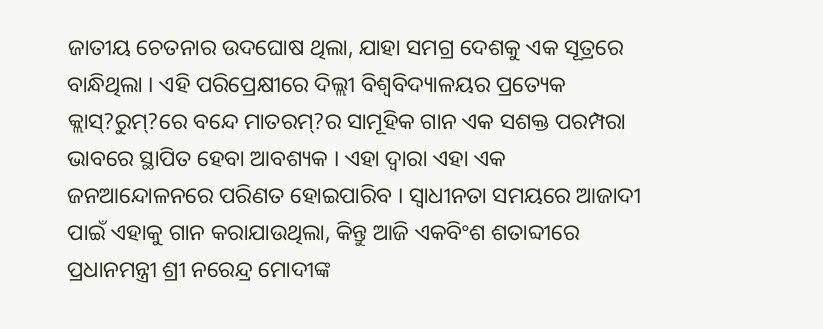ଜାତୀୟ ଚେତନାର ଉଦଘୋଷ ଥିଲା, ଯାହା ସମଗ୍ର ଦେଶକୁ ଏକ ସୂତ୍ରରେ ବାନ୍ଧିଥିଲା । ଏହି ପରିପ୍ରେକ୍ଷୀରେ ଦିଲ୍ଲୀ ବିଶ୍ୱବିଦ୍ୟାଳୟର ପ୍ରତ୍ୟେକ କ୍ଲାସ୍?ରୁମ୍?ରେ ବନ୍ଦେ ମାତରମ୍?ର ସାମୂହିକ ଗାନ ଏକ ସଶକ୍ତ ପରମ୍ପରା ଭାବରେ ସ୍ଥାପିତ ହେବା ଆବଶ୍ୟକ । ଏହା ଦ୍ୱାରା ଏହା ଏକ ଜନଆନ୍ଦୋଳନରେ ପରିଣତ ହୋଇପାରିବ । ସ୍ୱାଧୀନତା ସମୟରେ ଆଜାଦୀ ପାଇଁ ଏହାକୁ ଗାନ କରାଯାଉଥିଲା, କିନ୍ତୁ ଆଜି ଏକବିଂଶ ଶତାବ୍ଦୀରେ ପ୍ରଧାନମନ୍ତ୍ରୀ ଶ୍ରୀ ନରେନ୍ଦ୍ର ମୋଦୀଙ୍କ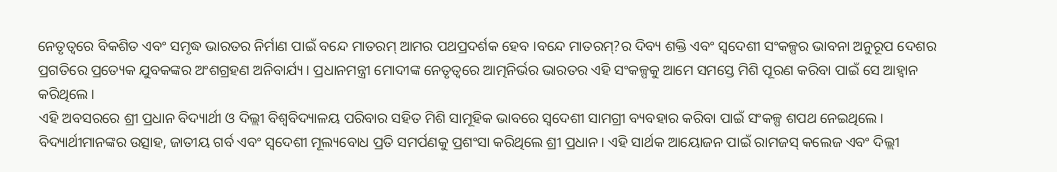ନେତୃତ୍ୱରେ ବିକଶିତ ଏବଂ ସମୃଦ୍ଧ ଭାରତର ନିର୍ମାଣ ପାଇଁ ବନ୍ଦେ ମାତରମ୍ ଆମର ପଥପ୍ରଦର୍ଶକ ହେବ ।ବନ୍ଦେ ମାତରମ୍?ର ଦିବ୍ୟ ଶକ୍ତି ଏବଂ ସ୍ୱଦେଶୀ ସଂକଳ୍ପର ଭାବନା ଅନୁରୂପ ଦେଶର ପ୍ରଗତିରେ ପ୍ରତ୍ୟେକ ଯୁବକଙ୍କର ଅଂଶଗ୍ରହଣ ଅନିବାର୍ଯ୍ୟ । ପ୍ରଧାନମନ୍ତ୍ରୀ ମୋଦୀଙ୍କ ନେତୃତ୍ୱରେ ଆତ୍ମନିର୍ଭର ଭାରତର ଏହି ସଂକଳ୍ପକୁ ଆମେ ସମସ୍ତେ ମିଶି ପୂରଣ କରିବା ପାଇଁ ସେ ଆହ୍ୱାନ କରିଥିଲେ ।
ଏହି ଅବସରରେ ଶ୍ରୀ ପ୍ରଧାନ ବିଦ୍ୟାର୍ଥୀ ଓ ଦିଲ୍ଲୀ ବିଶ୍ୱବିଦ୍ୟାଳୟ ପରିବାର ସହିତ ମିଶି ସାମୂହିକ ଭାବରେ ସ୍ୱଦେଶୀ ସାମଗ୍ରୀ ବ୍ୟବହାର କରିବା ପାଇଁ ସଂକଳ୍ପ ଶପଥ ନେଇଥିଲେ। ବିଦ୍ୟାର୍ଥୀମାନଙ୍କର ଉତ୍ସାହ, ଜାତୀୟ ଗର୍ବ ଏବଂ ସ୍ୱଦେଶୀ ମୂଲ୍ୟବୋଧ ପ୍ରତି ସମର୍ପଣକୁ ପ୍ରଶଂସା କରିଥିଲେ ଶ୍ରୀ ପ୍ରଧାନ । ଏହି ସାର୍ଥକ ଆୟୋଜନ ପାଇଁ ରାମଜସ୍ କଲେଜ ଏବଂ ଦିଲ୍ଲୀ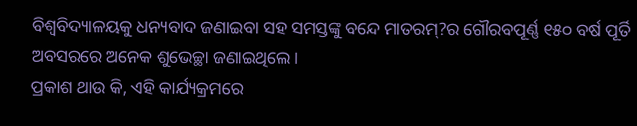ବିଶ୍ୱବିଦ୍ୟାଳୟକୁ ଧନ୍ୟବାଦ ଜଣାଇବା ସହ ସମସ୍ତଙ୍କୁ ବନ୍ଦେ ମାତରମ୍?ର ଗୌରବପୂର୍ଣ୍ଣ ୧୫୦ ବର୍ଷ ପୂର୍ତି ଅବସରରେ ଅନେକ ଶୁଭେଚ୍ଛା ଜଣାଇଥିଲେ।
ପ୍ରକାଶ ଥାଉ କି, ଏହି କାର୍ଯ୍ୟକ୍ରମରେ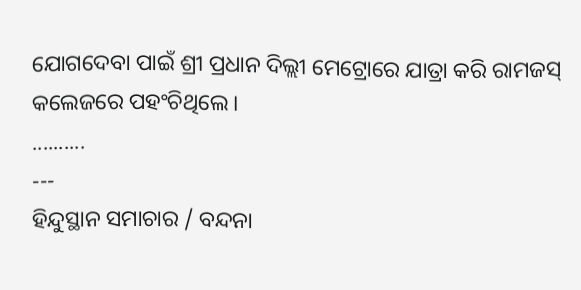ଯୋଗଦେବା ପାଇଁ ଶ୍ରୀ ପ୍ରଧାନ ଦିଲ୍ଲୀ ମେଟ୍ରୋରେ ଯାତ୍ରା କରି ରାମଜସ୍ କଲେଜରେ ପହଂଚିଥିଲେ।
..........
---
ହିନ୍ଦୁସ୍ଥାନ ସମାଚାର / ବନ୍ଦନା